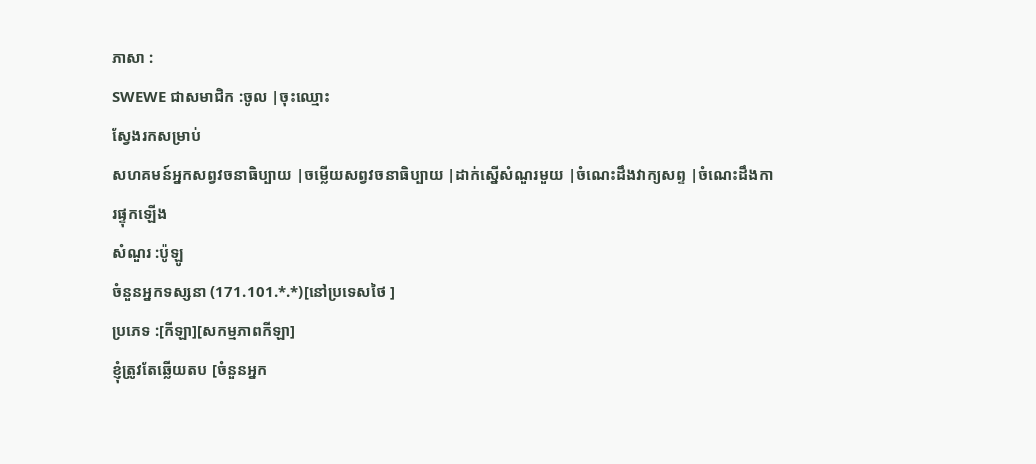ភាសា :
SWEWE ជាសមាជិក :ចូល |ចុះឈ្មោះ
ស្វែងរកសម្រាប់
សហគមន៍អ្នកសព្វវចនាធិប្បាយ |ចម្លើយសព្វវចនាធិប្បាយ |ដាក់ស្នើសំណួរមួយ |ចំណេះដឹងវាក្យសព្ទ |ចំណេះដឹងការផ្ទុកឡើង
សំណួរ :ប៉ូឡូ
ចំនួនអ្នកទស្សនា (171.101.*.*)[នៅប្រទេសថៃ ]
ប្រភេទ :[កីឡា][សកម្មភាពកីឡា]
ខ្ញុំត្រូវតែឆ្លើយតប [ចំនួនអ្នក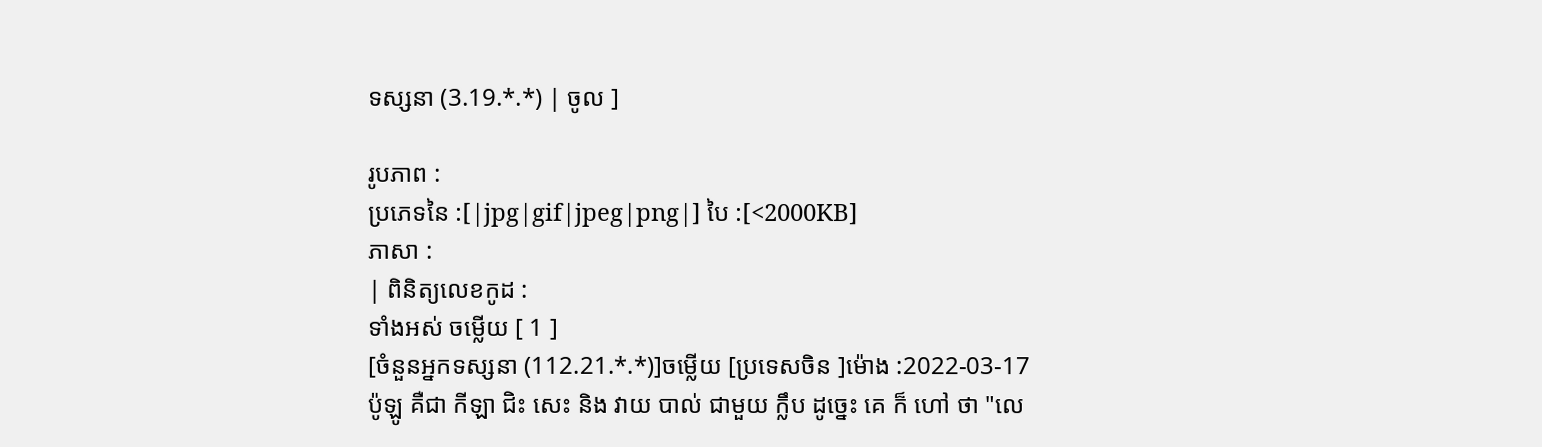ទស្សនា (3.19.*.*) | ចូល ]

រូបភាព :
ប្រភេទនៃ :[|jpg|gif|jpeg|png|] បៃ :[<2000KB]
ភាសា :
| ពិនិត្យលេខកូដ :
ទាំងអស់ ចម្លើយ [ 1 ]
[ចំនួនអ្នកទស្សនា (112.21.*.*)]ចម្លើយ [ប្រទេសចិន ]ម៉ោង :2022-03-17
ប៉ូឡូ គឺជា កីឡា ជិះ សេះ និង វាយ បាល់ ជាមួយ ក្លឹប ដូច្នេះ គេ ក៏ ហៅ ថា "លេ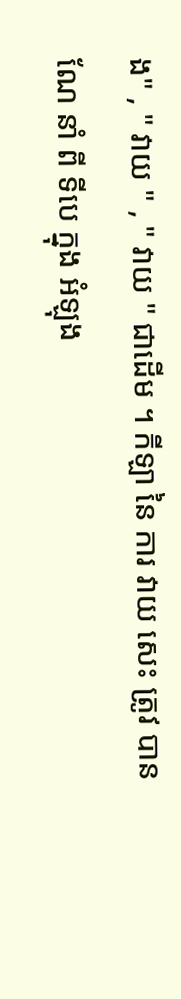ង" , " វាយ " , " វាយ " ជាដើម ។ កីឡា នៃ ការ វាយ សេះ ត្រូវ បាន ណែ នាំ ពី ទីបេ ក្នុង អំឡុង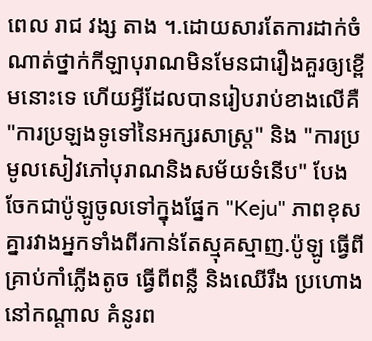ពេល រាជ វង្ស តាង ។.ដោយសារតែការដាក់ចំណាត់ថ្នាក់កីឡាបុរាណមិនមែនជារឿងគួរឲ្យខ្ពើមនោះទេ ហើយអ្វីដែលបានរៀបរាប់ខាងលើគឺ "ការប្រឡងទូទៅនៃអក្សរសាស្រ្ត" និង "ការប្រមូលសៀវភៅបុរាណនិងសម័យទំនើប" បែង ចែកជាប៉ូឡូចូលទៅក្នុងផ្នែក "Keju" ភាពខុសគ្នារវាងអ្នកទាំងពីរកាន់តែស្មុគស្មាញ.ប៉ូឡូ ធ្វើពីគ្រាប់កាំភ្លើងតូច ធ្វើពីពន្លឺ និងឈើរឹង ប្រហោងនៅកណ្តាល គំនូរព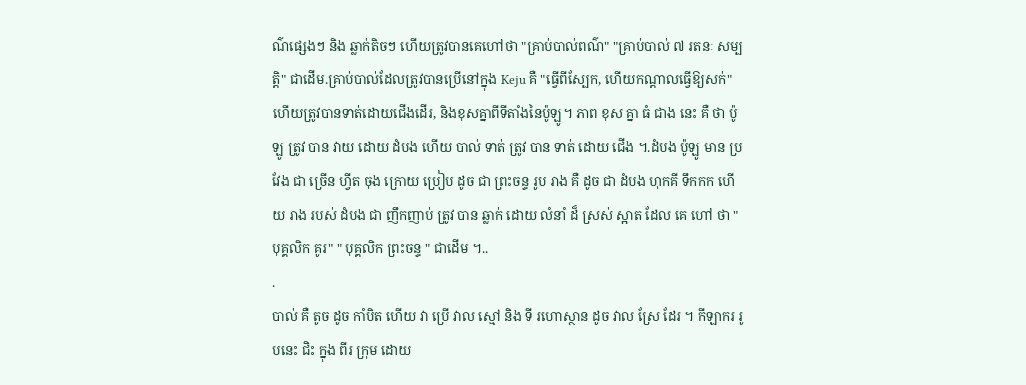ណ៌ផ្សេងៗ និង ឆ្លាក់តិចៗ ហើយត្រូវបានគេហៅថា "គ្រាប់បាល់ពណ៌" "គ្រាប់បាល់ ៧ រតនៈ សម្បត្តិ" ជាដើម.គ្រាប់បាល់ដែលត្រូវបានប្រើនៅក្នុង Keju គឺ "ធ្វើពីស្បែក, ហើយកណ្តាលធ្វើឱ្យសក់" ហើយត្រូវបានទាត់ដោយជើងដើរ, និងខុសគ្នាពីទីតាំងនៃប៉ូឡូ។ ភាព ខុស គ្នា ធំ ជាង នេះ គឺ ថា ប៉ូឡូ ត្រូវ បាន វាយ ដោយ ដំបង ហើយ បាល់ ទាត់ ត្រូវ បាន ទាត់ ដោយ ជើង ។.ដំបង ប៉ូឡូ មាន ប្រវែង ជា ច្រើន ហ្វីត ចុង ក្រោយ ប្រៀប ដូច ជា ព្រះចន្ទ រូប រាង គឺ ដូច ជា ដំបង ហុកគី ទឹកកក ហើយ រាង របស់ ដំបង ជា ញឹកញាប់ ត្រូវ បាន ឆ្លាក់ ដោយ លំនាំ ដ៏ ស្រស់ ស្អាត ដែល គេ ហៅ ថា "បុគ្គលិក គូរ" " បុគ្គលិក ព្រះចន្ទ " ជាដើម ។..
.
បាល់ គឺ តូច ដូច កាំបិត ហើយ វា ប្រើ វាល ស្មៅ និង ទី រហោស្ថាន ដូច វាល ស្រែ ដែរ ។ កីឡាករ រូបនេះ ជិះ ក្នុង ពីរ ក្រុម ដោយ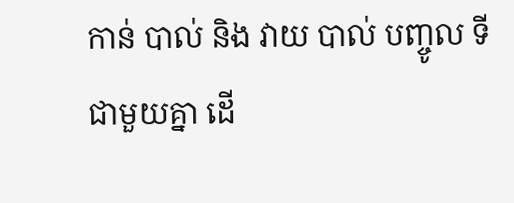កាន់ បាល់ និង វាយ បាល់ បញ្ចូល ទី ជាមួយគ្នា ដើ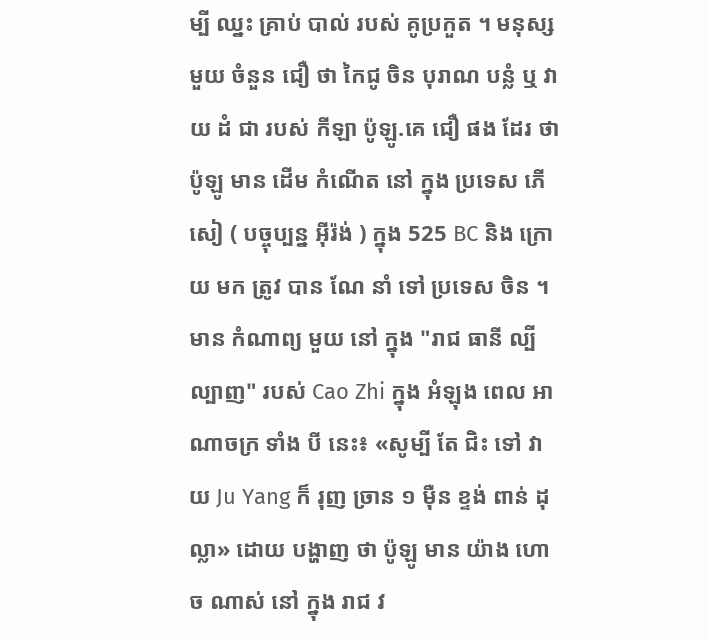ម្បី ឈ្នះ គ្រាប់ បាល់ របស់ គូប្រកួត ។ មនុស្ស មួយ ចំនួន ជឿ ថា កៃជូ ចិន បុរាណ បន្លំ ឬ វាយ ដំ ជា របស់ កីឡា ប៉ូឡូ.គេ ជឿ ផង ដែរ ថា ប៉ូឡូ មាន ដើម កំណើត នៅ ក្នុង ប្រទេស ភើសៀ ( បច្ចុប្បន្ន អ៊ីរ៉ង់ ) ក្នុង 525 BC និង ក្រោយ មក ត្រូវ បាន ណែ នាំ ទៅ ប្រទេស ចិន ។ មាន កំណាព្យ មួយ នៅ ក្នុង "រាជ ធានី ល្បីល្បាញ" របស់ Cao Zhi ក្នុង អំឡុង ពេល អាណាចក្រ ទាំង បី នេះ៖ «សូម្បី តែ ជិះ ទៅ វាយ Ju Yang ក៏ រុញ ច្រាន ១ ម៉ឺន ខ្ទង់ ពាន់ ដុល្លា» ដោយ បង្ហាញ ថា ប៉ូឡូ មាន យ៉ាង ហោច ណាស់ នៅ ក្នុង រាជ វ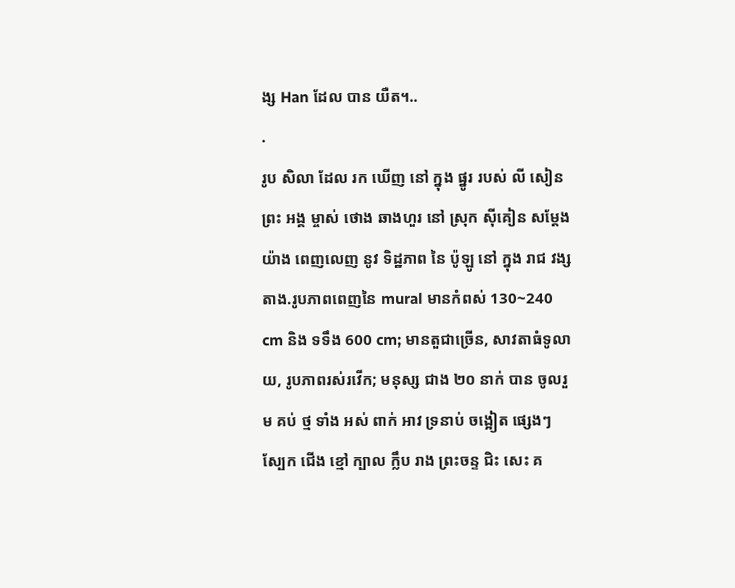ង្ស Han ដែល បាន យឺត។..
.
រូប សិលា ដែល រក ឃើញ នៅ ក្នុង ផ្នូរ របស់ លី សៀន ព្រះ អង្គ ម្ចាស់ ថោង ឆាងហួរ នៅ ស្រុក ស៊ីគៀន សម្ដែង យ៉ាង ពេញលេញ នូវ ទិដ្ឋភាព នៃ ប៉ូឡូ នៅ ក្នុង រាជ វង្ស តាង.រូបភាពពេញនៃ mural មានកំពស់ 130~240 cm និង ទទឹង 600 cm; មានតួជាច្រើន, សាវតាធំទូលាយ, រូបភាពរស់រវើក; មនុស្ស ជាង ២០ នាក់ បាន ចូលរួម គប់ ថ្ម ទាំង អស់ ពាក់ អាវ ទ្រនាប់ ចង្អៀត ផ្សេងៗ ស្បែក ជើង ខ្មៅ ក្បាល ក្លឹប រាង ព្រះចន្ទ ជិះ សេះ គ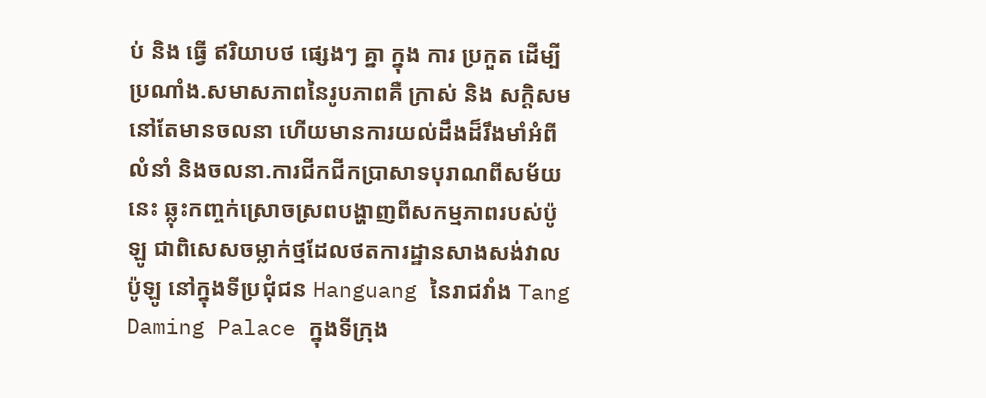ប់ និង ធ្វើ ឥរិយាបថ ផ្សេងៗ គ្នា ក្នុង ការ ប្រកួត ដើម្បី ប្រណាំង.សមាសភាពនៃរូបភាពគឺ ក្រាស់ និង សក្តិសម នៅតែមានចលនា ហើយមានការយល់ដឹងដ៏រឹងមាំអំពី លំនាំ និងចលនា.ការជីកជីកប្រាសាទបុរាណពីសម័យនេះ ឆ្លុះកញ្ចក់ស្រោចស្រពបង្ហាញពីសកម្មភាពរបស់ប៉ូឡូ ជាពិសេសចម្លាក់ថ្មដែលថតការដ្ឋានសាងសង់វាលប៉ូឡូ នៅក្នុងទីប្រជុំជន Hanguang នៃរាជវាំង Tang Daming Palace ក្នុងទីក្រុង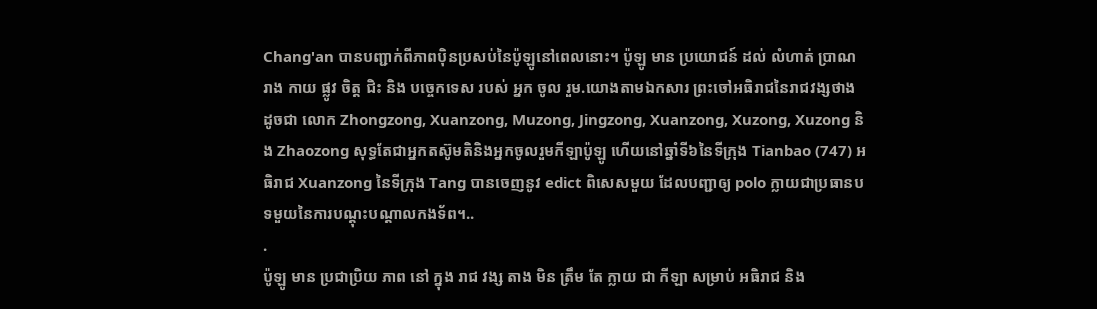Chang'an បានបញ្ជាក់ពីភាពប៉ិនប្រសប់នៃប៉ូឡូនៅពេលនោះ។ ប៉ូឡូ មាន ប្រយោជន៍ ដល់ លំហាត់ ប្រាណ រាង កាយ ផ្លូវ ចិត្ត ជិះ និង បច្ចេកទេស របស់ អ្នក ចូល រួម.យោងតាមឯកសារ ព្រះចៅអធិរាជនៃរាជវង្សថាង ដូចជា លោក Zhongzong, Xuanzong, Muzong, Jingzong, Xuanzong, Xuzong, Xuzong និង Zhaozong សុទ្ធតែជាអ្នកតស៊ូមតិនិងអ្នកចូលរួមកីឡាប៉ូឡូ ហើយនៅឆ្នាំទី៦នៃទីក្រុង Tianbao (747) អធិរាជ Xuanzong នៃទីក្រុង Tang បានចេញនូវ edict ពិសេសមួយ ដែលបញ្ជាឲ្យ polo ក្លាយជាប្រធានបទមួយនៃការបណ្តុះបណ្តាលកងទ័ព។..
.
ប៉ូឡូ មាន ប្រជាប្រិយ ភាព នៅ ក្នុង រាជ វង្ស តាង មិន ត្រឹម តែ ក្លាយ ជា កីឡា សម្រាប់ អធិរាជ និង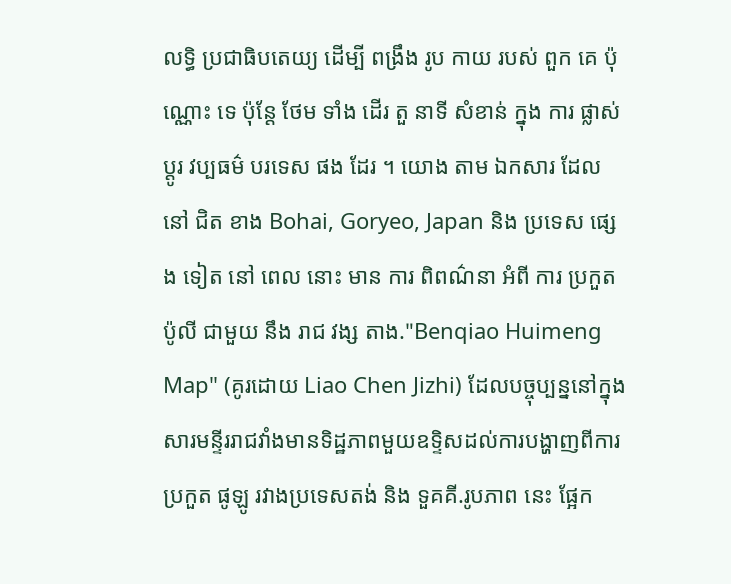លទ្ធិ ប្រជាធិបតេយ្យ ដើម្បី ពង្រឹង រូប កាយ របស់ ពួក គេ ប៉ុណ្ណោះ ទេ ប៉ុន្តែ ថែម ទាំង ដើរ តួ នាទី សំខាន់ ក្នុង ការ ផ្លាស់ ប្តូរ វប្បធម៌ បរទេស ផង ដែរ ។ យោង តាម ឯកសារ ដែល នៅ ជិត ខាង Bohai, Goryeo, Japan និង ប្រទេស ផ្សេង ទៀត នៅ ពេល នោះ មាន ការ ពិពណ៌នា អំពី ការ ប្រកួត ប៉ូលី ជាមួយ នឹង រាជ វង្ស តាង."Benqiao Huimeng Map" (គូរដោយ Liao Chen Jizhi) ដែលបច្ចុប្បន្ននៅក្នុងសារមន្ទីររាជវាំងមានទិដ្ឋភាពមួយឧទ្ទិសដល់ការបង្ហាញពីការ ប្រកួត ផូឡូ រវាងប្រទេសតង់ និង ទួគគី.រូបភាព នេះ ផ្អែក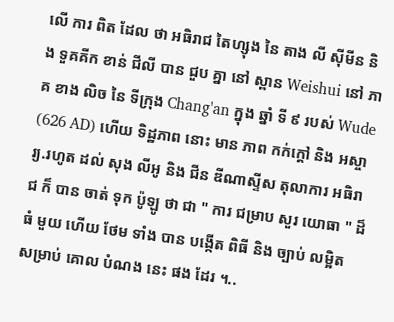លើ ការ ពិត ដែល ថា អធិរាជ តៃហ្សុង នៃ តាង លី ស៊ីមីន និង ទួគគីក ខាន់ ជីលី បាន ជួប គ្នា នៅ ស្ពាន Weishui នៅ ភាគ ខាង លិច នៃ ទីក្រុង Chang'an ក្នុង ឆ្នាំ ទី ៩ របស់ Wude (626 AD) ហើយ ទិដ្ឋភាព នោះ មាន ភាព កក់ក្ដៅ និង អស្ចារ្យ.រហូត ដល់ សុង លីអូ និង ជីន ឌីណាស្ទីស តុលាការ អធិរាជ ក៏ បាន ចាត់ ទុក ប៉ូឡូ ថា ជា " ការ ជម្រាប សួរ យោធា " ដ៏ ធំ មួយ ហើយ ថែម ទាំង បាន បង្កើត ពិធី និង ច្បាប់ លម្អិត សម្រាប់ គោល បំណង នេះ ផង ដែរ ។..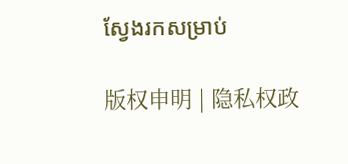ស្វែងរកសម្រាប់

版权申明 | 隐私权政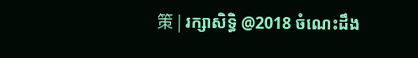策 | រក្សាសិទ្ធិ @2018 ចំណេះដឹង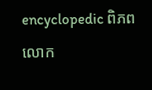encyclopedic ពិភពលោក